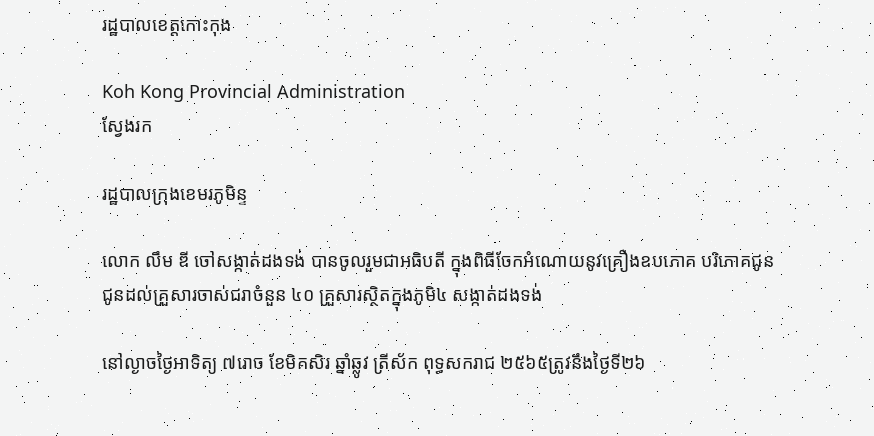រដ្ឋបាលខេត្តកោះកុង

Koh Kong Provincial Administration
ស្វែងរក

រដ្ឋបាលក្រុងខេមរភូមិន្ទ

លោក លឹម ឌី ចៅសង្កាត់ដងទង់ បានចូលរួមជាអធិបតី ក្នុងពិធីចែកអំណោយនូវគ្រឿងឧបភោគ បរិភោគជូនជូនដល់គ្រួសារចាស់ជរាចំនួន ៤០ គ្រួសារស្ថិតក្នុងភូមិ៤ សង្កាត់ដងទង់

នៅល្ងាចថ្ងៃអាទិត្យ ៧រោច ខែមិគសិរ ឆ្នាំឆ្លូវ ត្រីស័ក ពុទ្ធសករាជ ២៥៦៥ត្រូវនឹងថ្ងៃទី២៦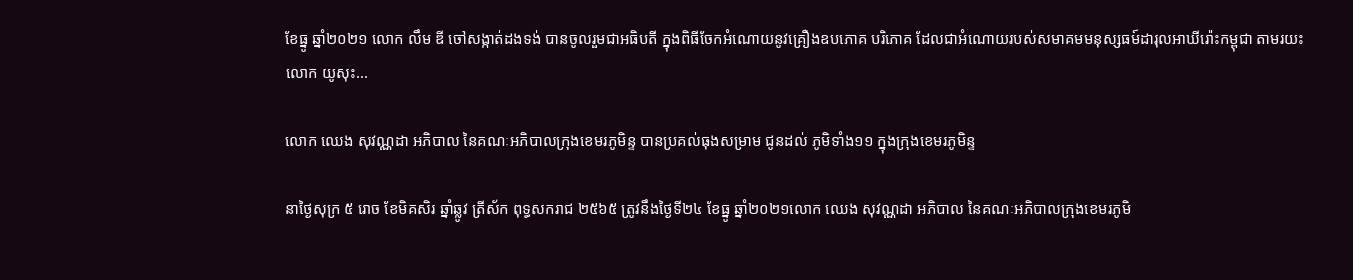ខែធ្នូ ឆ្នាំ២០២១ លោក លឹម ឌី ចៅសង្កាត់ដងទង់ បានចូលរួមជាអធិបតី ក្នុងពិធីចែកអំណោយនូវគ្រឿងឧបភោគ បរិភោគ ដែលជាអំណោយរបស់សមាគមមនុស្សធម៍ដារុលអាឃីរ៉ោះកម្ពុជា តាមរយះលោក យូសុះ...

លោក ឈេង សុវណ្ណដា អភិបាល នៃគណៈអភិបាលក្រុងខេមរភូមិន្ទ បានប្រគល់ធុងសម្រាម ជូនដល់ ភូមិទាំង១១ ក្នុងក្រុងខេមរភូមិន្ទ

នាថ្ងៃសុក្រ ៥ រោច ខែមិគសិរ ឆ្នាំឆ្លូវ ត្រីស័ក ពុទ្ធសករាជ ២៥៦៥ ត្រូវនឹងថ្ងៃទី២៤ ខែធ្នូ ឆ្នាំ២០២១លោក ឈេង សុវណ្ណដា អភិបាល នៃគណៈអភិបាលក្រុងខេមរភូមិ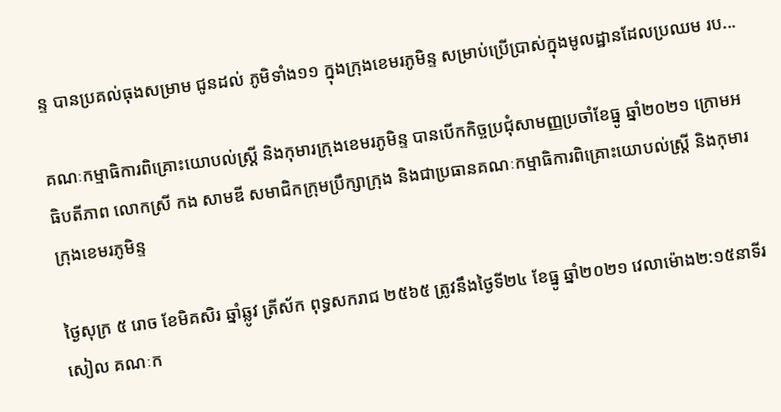ន្ទ បានប្រគល់ធុងសម្រាម ជូនដល់ ភូមិទាំង១១ ក្នុងក្រុងខេមរភូមិន្ទ សម្រាប់ប្រើប្រាស់ក្នុងមូលដ្ឋានដែលប្រឈម រប...

គណៈកម្មាធិការពិគ្រោះយោបល់ស្ត្រី និងកុមារក្រុងខេមរភូមិន្ទ បានបើកកិច្ចប្រជុំសាមញ្ញប្រចាំខែធ្នូ ឆ្នាំ២០២១ ក្រោមអធិបតីភាព លោកស្រី កង សាមឌី សមាជិកក្រុមប្រឹក្សាក្រុង និងជាប្រធានគណៈកម្មាធិការពិគ្រោះយោបល់ស្ត្រី និងកុមារក្រុងខេមរភូមិន្ទ

ថ្ងៃសុក្រ ៥ រោច ខែមិគសិរ ឆ្នាំឆ្លូវ ត្រីស័ក ពុទ្ធសករាជ ២៥៦៥ ត្រូវនឹងថ្ងៃទី២៤ ខែធ្នូ ឆ្នាំ២០២១ វេលាម៉ោង២:១៥នាទីរសៀល គណៈក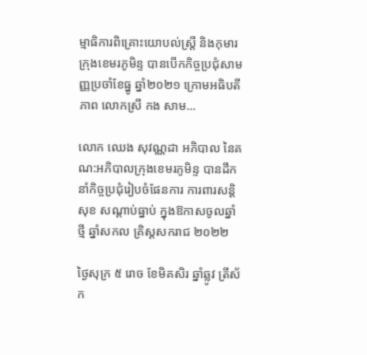ម្មាធិការពិគ្រោះយោបល់ស្ត្រី និងកុមារក្រុងខេមរភូមិន្ទ បានបើកកិច្ចប្រជុំសាមញ្ញប្រចាំខែធ្នូ ឆ្នាំ២០២១ ក្រោមអធិបតីភាព លោកស្រី កង សាម...

លោក ឈេង សុវណ្ណដា អភិបាល នៃគណ:អភិបាលក្រុងខេមរភូមិន្ទ បានដឹកនាំកិច្ចប្រជុំរៀបចំផែនការ ការពារសន្តិសុខ សណ្តាប់ធ្នាប់ ក្នុងឱកាសចូលឆ្នាំថ្មី ឆ្នាំសកល គ្រិស្ដសករាជ ២០២២

ថ្ងៃសុក្រ ៥ រោច ខែមិគសិរ ឆ្នាំឆ្លូវ ត្រីស័ក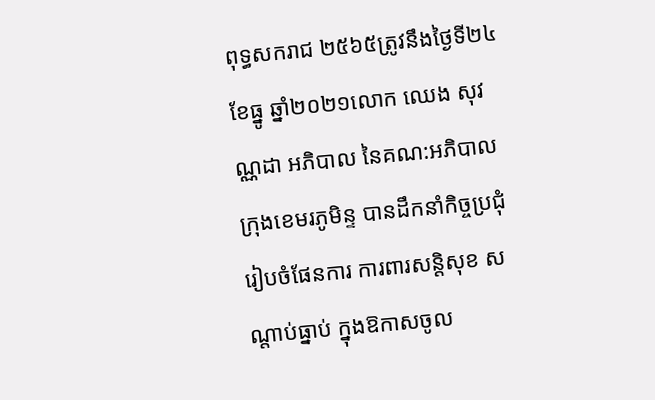ពុទ្ធសករាជ ២៥៦៥ត្រូវនឹងថ្ងៃទី២៤ ខែធ្នូ ឆ្នាំ២០២១លោក ឈេង សុវណ្ណដា អភិបាល នៃគណ:អភិបាលក្រុងខេមរភូមិន្ទ បានដឹកនាំកិច្ចប្រជុំរៀបចំផែនការ ការពារសន្តិសុខ សណ្តាប់ធ្នាប់ ក្នុងឱកាសចូល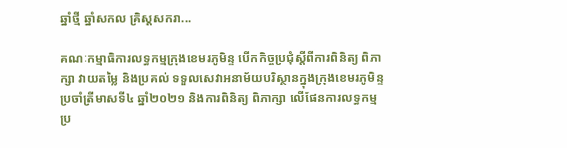ឆ្នាំថ្មី ឆ្នាំសកល គ្រិស្ដសករា...

គណៈកម្មាធិការលទ្ធកម្មក្រុងខេមរភូមិន្ទ បើកកិច្ចប្រជុំស្តីពីការពិនិត្យ ពិភាក្សា វាយតម្លៃ និងប្រគល់ ទទួលសេវាអនាម័យបរិស្ថានក្នុងក្រុងខេមរភូមិន្ទ ប្រចាំត្រីមាសទី៤ ឆ្នាំ២០២១ និងការពិនិត្យ ពិភាក្សា លើផែនការលទ្ធកម្មប្រ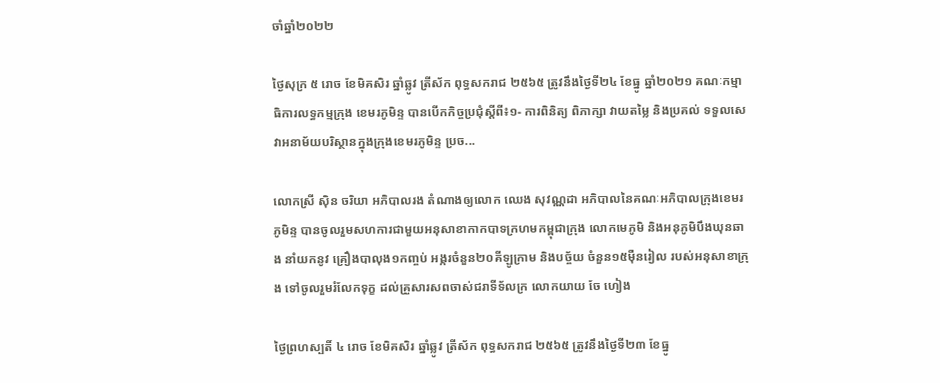ចាំឆ្នាំ២០២២

ថ្ងៃសុក្រ ៥ រោច ខែមិគសិរ ឆ្នាំឆ្លូវ ត្រីស័ក ពុទ្ធសករាជ ២៥៦៥ ត្រូវនឹងថ្ងៃទី២៤ ខែធ្នូ ឆ្នាំ២០២១ គណៈកម្មាធិការលទ្ធកម្មក្រុង ខេមរភូមិន្ទ បានបើកកិច្ចប្រជុំស្តីពី៖១- ការពិនិត្យ ពិភាក្សា វាយតម្លៃ និងប្រគល់ ទទួលសេវាអនាម័យបរិស្ថានក្នុងក្រុងខេមរភូមិន្ទ ប្រច...

លោកស្រី សុិន ចរិយា អភិបាលរង តំណាងឲ្យលោក ឈេង សុវណ្ណដា អភិបាលនៃគណៈអភិបាលក្រុងខេមរភូមិន្ទ បានចូលរួមសហការជាមួយអនុសាខាកាកបាទក្រហមកម្ពុជាក្រុង លោកមេភូមិ និងអនុភូមិបឹងឃុនឆាង នាំយកនូវ គ្រឿងបាលុង១កញ្ចប់ អង្ករចំនួន២០គីឡូក្រាម និងបច្ច័យ ចំនួន១៥ម៉ឺនរៀល របស់អនុសាខាក្រុង ទៅចូលរួមរំលែកទុក្ខ ដល់គ្រួសារសពចាស់ជរាទីទ័លក្រ លោកយាយ ចែ ហៀង

ថ្ងៃព្រហស្បតិ៍ ៤ រោច ខែមិគសិរ ឆ្នាំឆ្លូវ ត្រីស័ក ពុទ្ធសករាជ ២៥៦៥ ត្រូវនឹងថ្ងៃទី២៣ ខែធ្នូ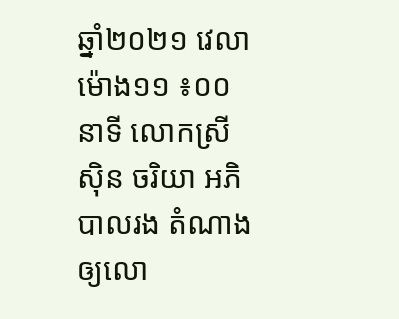ឆ្នាំ២០២១ វេលាម៉ោង១១ ៖០០នាទី លោកស្រី សុិន ចរិយា អភិបាលរង តំណាងឲ្យលោ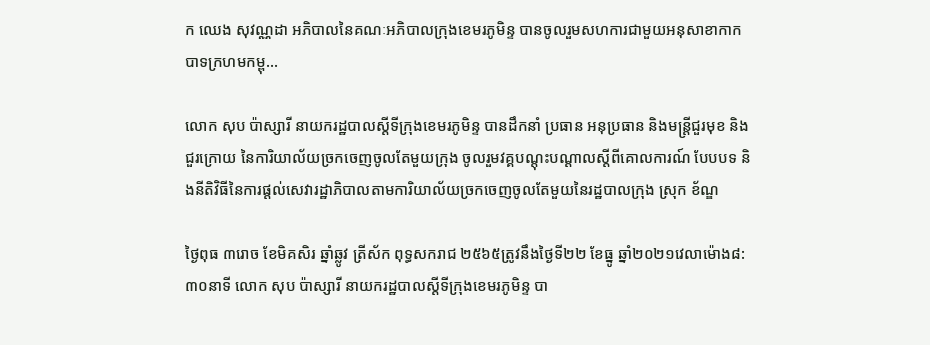ក ឈេង សុវណ្ណដា អភិបាលនៃគណៈអភិបាលក្រុងខេមរភូមិន្ទ បានចូលរួមសហការជាមួយអនុសាខាកាកបាទក្រហមកម្ពុ...

លោក សុប ប៉ាស្សារី នាយករដ្ឋបាលស្តីទីក្រុងខេមរភូមិន្ទ បានដឹកនាំ ប្រធាន អនុប្រធាន និងមន្រ្តីជួរមុខ និងជួរក្រោយ នៃការិយាល័យច្រកចេញចូលតែមួយក្រុង ចូលរួមវគ្គបណ្តុះបណ្តាលស្តីពីគោលការណ៍ បែបបទ និងនីតិវិធីនៃការផ្តល់សេវារដ្ឋាភិបាលតាមការិយាល័យច្រកចេញចូលតែមួយនៃរដ្ឋបាលក្រុង ស្រុក ខ័ណ្ឌ

ថ្ងៃពុធ ៣រោច ខែមិគសិរ ឆ្នាំឆ្លូវ ត្រីស័ក ពុទ្ធសករាជ ២៥៦៥ត្រូវនឹងថ្ងៃទី២២ ខែធ្នូ ឆ្នាំ២០២១វេលាម៉ោង៨:៣០នាទី លោក សុប ប៉ាស្សារី នាយករដ្ឋបាលស្តីទីក្រុងខេមរភូមិន្ទ បា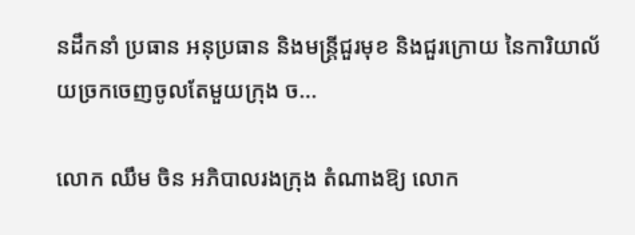នដឹកនាំ ប្រធាន អនុប្រធាន និងមន្រ្តីជួរមុខ និងជួរក្រោយ នៃការិយាល័យច្រកចេញចូលតែមួយក្រុង ច...

លោក ឈឹម ចិន អភិបាលរងក្រុង តំណាងឱ្យ លោក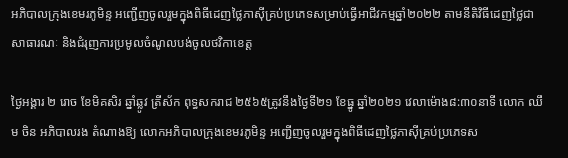អភិបាលក្រុងខេមរភូមិន្ទ អញ្ជើញចូលរួមក្នុងពិធីដេញថ្លៃភាស៊ីគ្រប់ប្រភេទសម្រាប់ធ្វើអាជីវកម្មឆ្នាំ២០២២ តាមនីតិវិធីដេញថ្លៃជាសាធារណៈ និងជំរុញការប្រមូលចំណូលបង់ចូលថវិកាខេត្ត

ថ្ងៃអង្គារ ២ រោច ខែមិគសិរ ឆ្នាំឆ្លូវ ត្រីស័ក ពុទ្ធសករាជ ២៥៦៥ត្រូវនឹងថ្ងៃទី២១ ខែធ្នូ ឆ្នាំ២០២១ វេលាម៉ោង៨:៣០នាទី លោក ឈឹម ចិន អភិបាលរង តំណាងឱ្យ លោកអភិបាលក្រុងខេមរភូមិន្ទ អញ្ជើញចូលរួមក្នុងពិធីដេញថ្លៃភាស៊ីគ្រប់ប្រភេទស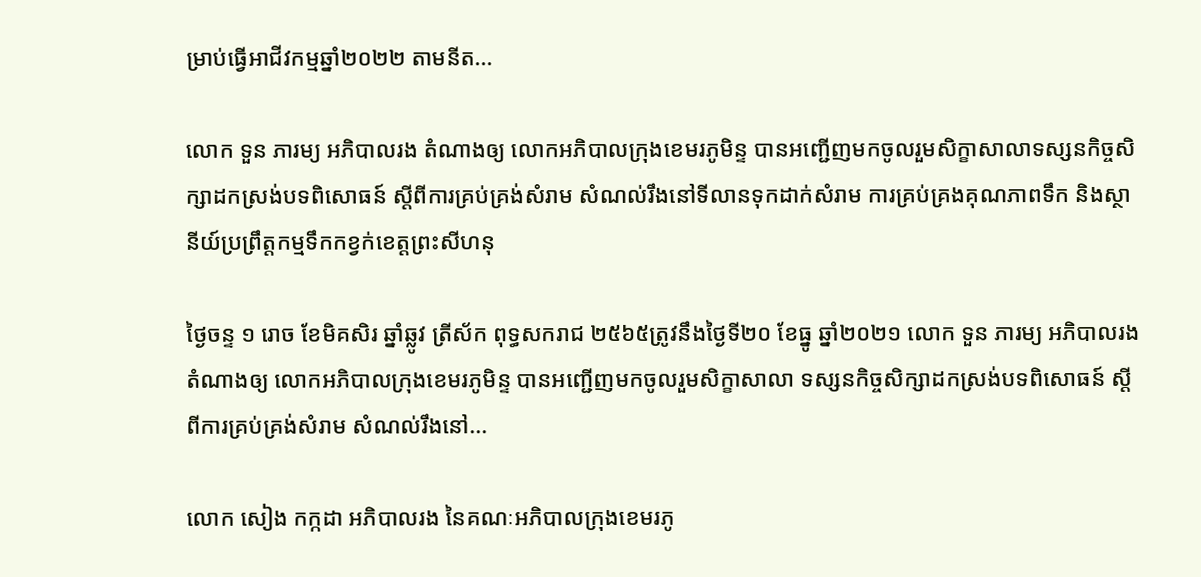ម្រាប់ធ្វើអាជីវកម្មឆ្នាំ២០២២ តាមនីត...

លោក ទួន ភារម្យ អភិបាលរង តំណាងឲ្យ លោកអភិបាលក្រុងខេមរភូមិន្ទ បានអញ្ជើញមកចូលរួមសិក្ខាសាលាទស្សនកិច្ចសិក្សាដកស្រង់បទពិសោធន៍ ស្តីពីការគ្រប់គ្រង់សំរាម សំណល់រឹងនៅទីលានទុកដាក់សំរាម ការគ្រប់គ្រងគុណភាពទឹក និងស្ថានីយ៍ប្រព្រឹត្តកម្មទឹកកខ្វក់ខេត្តព្រះសីហនុ

ថ្ងៃចន្ទ ១ រោច ខែមិគសិរ ឆ្នាំឆ្លូវ ត្រីស័ក ពុទ្ធសករាជ ២៥៦៥ត្រូវនឹងថ្ងៃទី២០ ខែធ្នូ ឆ្នាំ២០២១ លោក ទួន ភារម្យ អភិបាលរង តំណាងឲ្យ លោកអភិបាលក្រុងខេមរភូមិន្ទ បានអញ្ជើញមកចូលរួមសិក្ខាសាលា ទស្សនកិច្ចសិក្សាដកស្រង់បទពិសោធន៍ ស្តីពីការគ្រប់គ្រង់សំរាម សំណល់រឹងនៅ...

លោក សៀង កក្កដា អភិបាលរង នៃគណៈអភិបាលក្រុងខេមរភូ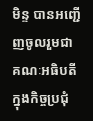មិន្ទ បានអញ្ជើញចូលរួមជា គណៈអធិបតី ក្នុងកិច្ចប្រជុំ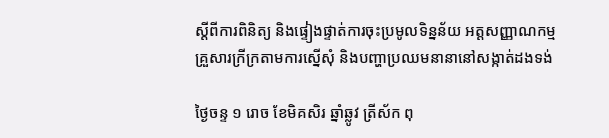ស្តីពីការពិនិត្យ និងផ្ទៀងផ្ទាត់ការចុះប្រមូលទិន្នន័យ អត្តសញ្ញាណកម្មគ្រួសារក្រីក្រតាមការស្នើសុំ និងបញ្ហាប្រឈមនានានៅសង្កាត់ដងទង់

ថ្ងៃចន្ទ ១ រោច ខែមិគសិរ ឆ្នាំឆ្លូវ ត្រីស័ក ពុ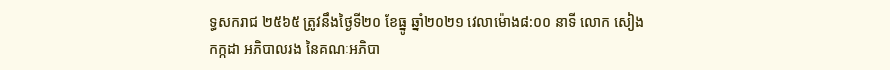ទ្ធសករាជ ២៥៦៥ ត្រូវនឹងថ្ងៃទី២០ ខែធ្នូ ឆ្នាំ២០២១ វេលាម៉ោង៨:០០ នាទី លោក សៀង កក្កដា អភិបាលរង នៃគណៈអភិបា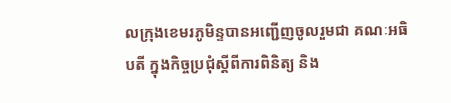លក្រុងខេមរភូមិន្ទបានអញ្ជើញចូលរួមជា គណៈអធិបតី ក្នុងកិច្ចប្រជុំស្តីពីការពិនិត្យ និង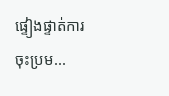ផ្ទៀងផ្ទាត់ការចុះប្រម...